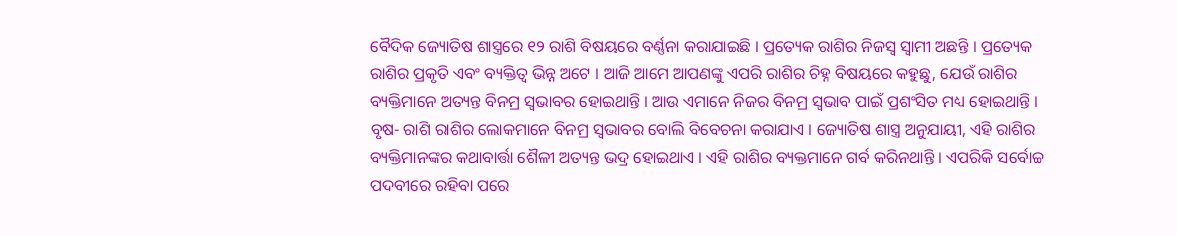ବୈଦିକ ଜ୍ୟୋତିଷ ଶାସ୍ତ୍ରରେ ୧୨ ରାଶି ବିଷୟରେ ବର୍ଣ୍ଣନା କରାଯାଇଛି । ପ୍ରତ୍ୟେକ ରାଶିର ନିଜସ୍ୱ ସ୍ୱାମୀ ଅଛନ୍ତି । ପ୍ରତ୍ୟେକ ରାଶିର ପ୍ରକୃତି ଏବଂ ବ୍ୟକ୍ତିତ୍ୱ ଭିନ୍ନ ଅଟେ । ଆଜି ଆମେ ଆପଣଙ୍କୁ ଏପରି ରାଶିର ଚିହ୍ନ ବିଷୟରେ କହୁଛୁ, ଯେଉଁ ରାଶିର ବ୍ୟକ୍ତିମାନେ ଅତ୍ୟନ୍ତ ବିନମ୍ର ସ୍ୱଭାବର ହୋଇଥାନ୍ତି । ଆଉ ଏମାନେ ନିଜର ବିନମ୍ର ସ୍ୱଭାବ ପାଇଁ ପ୍ରଶଂସିତ ମଧ୍ୟ ହୋଇଥାନ୍ତି ।
ବୃଷ- ରାଶି ରାଶିର ଲୋକମାନେ ବିନମ୍ର ସ୍ୱଭାବର ବୋଲି ବିବେଚନା କରାଯାଏ । ଜ୍ୟୋତିଷ ଶାସ୍ତ୍ର ଅନୁଯାୟୀ, ଏହି ରାଶିର ବ୍ୟକ୍ତିମାନଙ୍କର କଥାବାର୍ତ୍ତା ଶୈଳୀ ଅତ୍ୟନ୍ତ ଭଦ୍ର ହୋଇଥାଏ । ଏହି ରାଶିର ବ୍ୟକ୍ତମାନେ ଗର୍ବ କରିନଥାନ୍ତି । ଏପରିକି ସର୍ବୋଚ୍ଚ ପଦବୀରେ ରହିବା ପରେ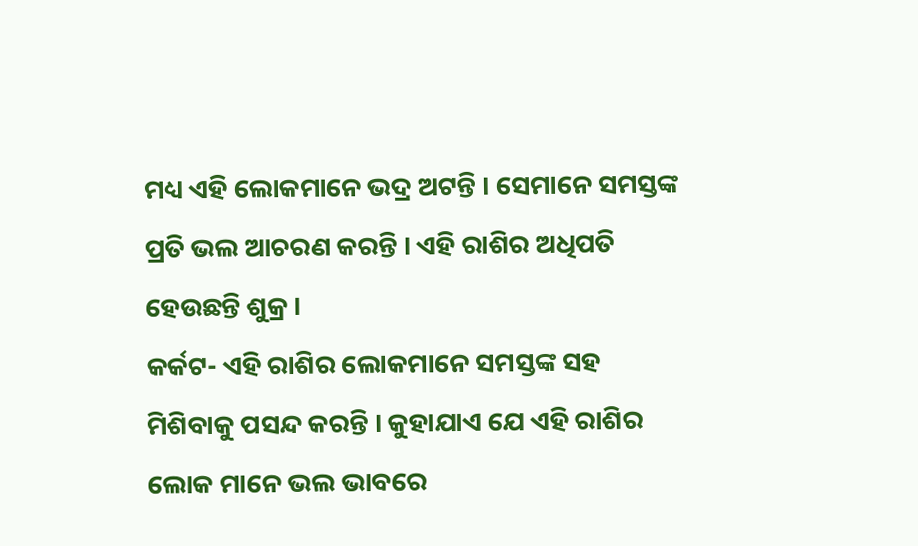ମଧ୍ୟ ଏହି ଲୋକମାନେ ଭଦ୍ର ଅଟନ୍ତି । ସେମାନେ ସମସ୍ତଙ୍କ ପ୍ରତି ଭଲ ଆଚରଣ କରନ୍ତି । ଏହି ରାଶିର ଅଧିପତି ହେଉଛନ୍ତି ଶୁକ୍ର ।
କର୍କଟ- ଏହି ରାଶିର ଲୋକମାନେ ସମସ୍ତଙ୍କ ସହ ମିଶିବାକୁ ପସନ୍ଦ କରନ୍ତି । କୁହାଯାଏ ଯେ ଏହି ରାଶିର ଲୋକ ମାନେ ଭଲ ଭାବରେ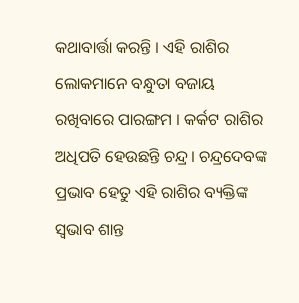କଥାବାର୍ତ୍ତା କରନ୍ତି । ଏହି ରାଶିର ଲୋକମାନେ ବନ୍ଧୁତା ବଜାୟ ରଖିବାରେ ପାରଙ୍ଗମ । କର୍କଟ ରାଶିର ଅଧିପତି ହେଉଛନ୍ତି ଚନ୍ଦ୍ର। ଚନ୍ଦ୍ରଦେବଙ୍କ ପ୍ରଭାବ ହେତୁ ଏହି ରାଶିର ବ୍ୟକ୍ତିଙ୍କ ସ୍ୱଭାବ ଶାନ୍ତ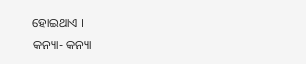ହୋଇଥାଏ ।
କନ୍ୟା- କନ୍ୟା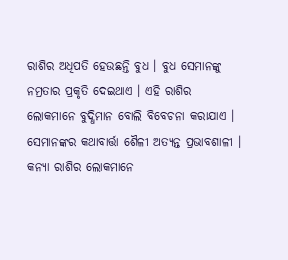ରାଶିର ଅଧିପତି ହେଉଛନ୍ତି ବୁଧ । ବୁଧ ସେମାନଙ୍କୁ ନମ୍ରତାର ପ୍ରକୃତି ଦେଇଥାଏ । ଏହି ରାଶିର ଲୋକମାନେ ବୁଦ୍ଧିମାନ ବୋଲି ବିବେଚନା କରାଯାଏ । ସେମାନଙ୍କର କଥାବାର୍ତ୍ତା ଶୈଳୀ ଅତ୍ୟନ୍ତ ପ୍ରଭାବଶାଳୀ । କନ୍ୟା ରାଶିର ଲୋକମାନେ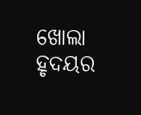ଖୋଲା ହୃଦୟର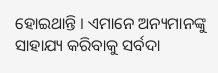ହୋଇଥାନ୍ତି । ଏମାନେ ଅନ୍ୟମାନଙ୍କୁ ସାହାଯ୍ୟ କରିବାକୁ ସର୍ବଦା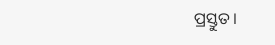ପ୍ରସ୍ତୁତ ।